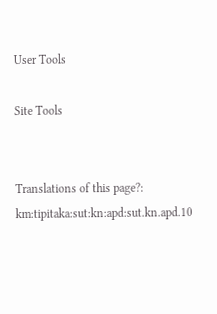User Tools

Site Tools


Translations of this page?:
km:tipitaka:sut:kn:apd:sut.kn.apd.10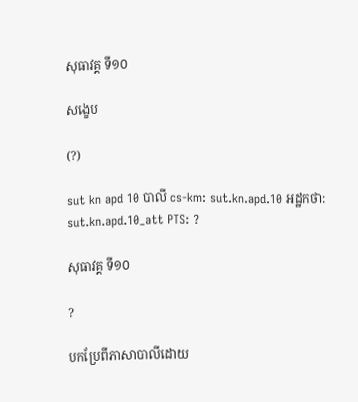សុធាវគ្គ ទី១០

សង្ខេប

(?)

sut kn apd 10 បាលី cs-km: sut.kn.apd.10 អដ្ឋកថា: sut.kn.apd.10_att PTS: ?

សុធាវគ្គ ទី១០

?

បកប្រែពីភាសាបាលីដោយ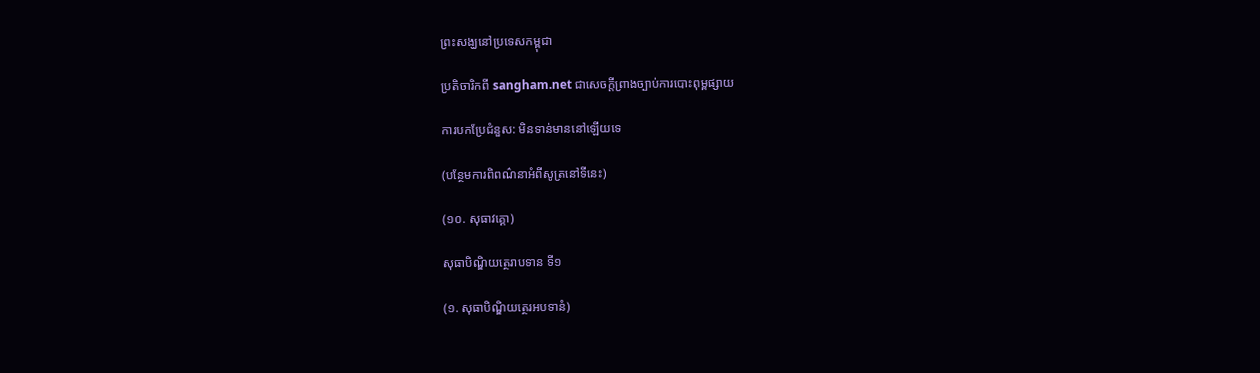ព្រះសង្ឃនៅប្រទេសកម្ពុជា

ប្រតិចារិកពី sangham.net ជាសេចក្តីព្រាងច្បាប់ការបោះពុម្ពផ្សាយ

ការបកប្រែជំនួស: មិនទាន់មាននៅឡើយទេ

(បន្ថែមការពិពណ៌នាអំពីសូត្រនៅទីនេះ)

(១០. សុធាវគ្គោ)

សុធាបិណិ្ឌយត្ថេរាបទាន ទី១

(១. សុធាបិណ្ឌិយត្ថេរអបទានំ)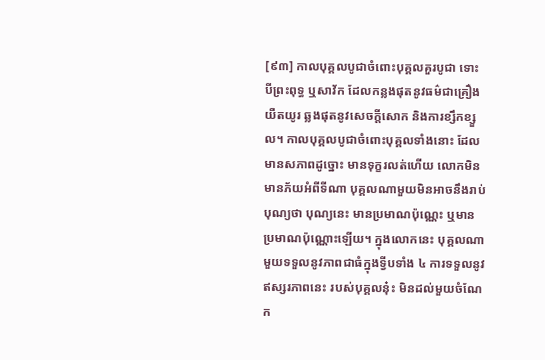[៩៣] កាលបុគ្គលបូជាចំពោះបុគ្គលគួរបូជា ទោះបីព្រះពុទ្ធ ឬសាវ័ក ដែលកន្លងផុតនូវធម៌ជាគ្រឿងយឺតយូរ ឆ្លងផុតនូវសេចក្តីសោក និងការខ្សឹកខ្សួល។ កាលបុគ្គលបូជាចំពោះបុគ្គលទាំងនោះ ដែលមានសភាពដូច្នោះ មានទុក្ខរលត់ហើយ លោកមិនមានភ័យអំពីទីណា បុគ្គលណាមួយមិនអាចនឹងរាប់បុណ្យថា បុណ្យនេះ មានប្រមាណប៉ុណ្ណេះ ឬមានប្រមាណប៉ុណ្ណោះឡើយ។ ក្នុងលោកនេះ បុគ្គលណាមួយទទួលនូវភាពជាធំក្នុងទ្វីបទាំង ៤ ការទទួលនូវឥស្សរភាពនេះ របស់បុគ្គលនុ៎ះ មិនដល់មួយចំណែក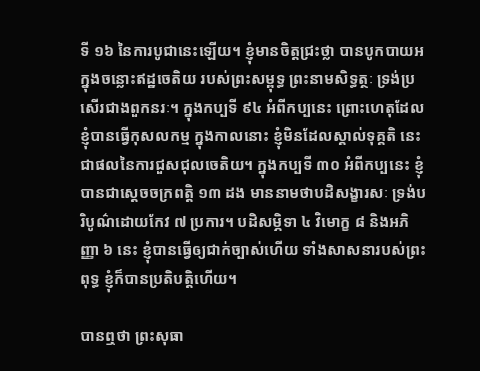ទី ១៦ នៃការបូជានេះឡើយ។ ខ្ញុំមានចិត្តជ្រះថ្លា បានបូកបាយអក្នុងចន្លោះឥដ្ឋចេតិយ របស់ព្រះសម្ពុទ្ធ ព្រះនាមសិទ្ធត្ថៈ ទ្រង់ប្រសើរជាងពួកនរៈ។ ក្នុងកប្បទី ៩៤ អំពីកប្បនេះ ព្រោះហេតុដែលខ្ញុំបានធ្វើកុសលកម្ម ក្នុងកាលនោះ ខ្ញុំមិនដែលស្គាល់ទុគ្គតិ នេះជាផលនៃការជួសជុលចេតិយ។ ក្នុងកប្បទី ៣០ អំពីកប្បនេះ ខ្ញុំបានជាស្តេចចក្រពត្តិ ១៣ ដង មាននាមថាបដិសង្ខារសៈ ទ្រង់បរិបូណ៌ដោយកែវ ៧ ប្រការ។ បដិសម្ភិទា ៤ វិមោក្ខ ៨ និងអភិញ្ញា ៦ នេះ ខ្ញុំបានធ្វើឲ្យជាក់ច្បាស់ហើយ ទាំងសាសនារបស់ព្រះពុទ្ធ ខ្ញុំក៏បានប្រតិបត្តិហើយ។

បានឮថា ព្រះសុធា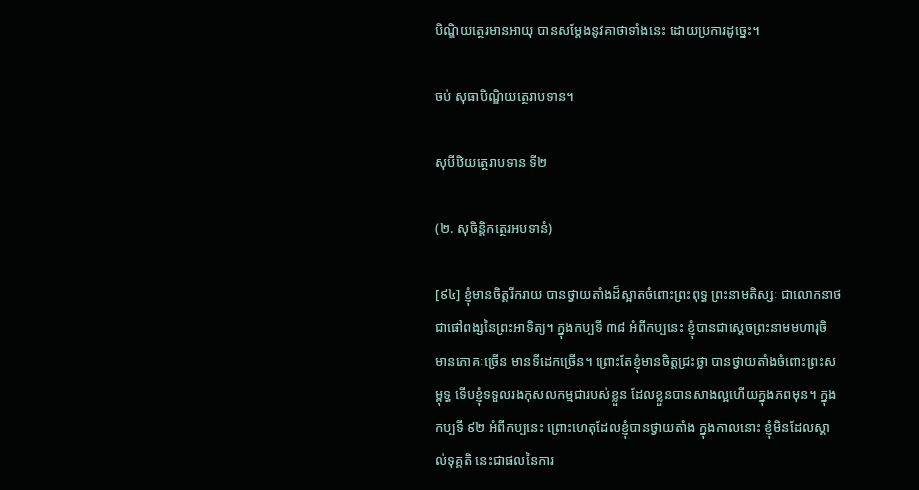បិណ្ឌិយត្ថេរមានអាយុ បានសម្តែងនូវគាថាទាំងនេះ ដោយប្រការដូច្នេះ។

ចប់ សុធាបិណ្ឌិយត្ថេរាបទាន។

សុបីឋិយត្ថេរាបទាន ទី២

(២. សុចិន្តិកត្ថេរអបទានំ)

[៩៤] ខ្ញុំមានចិត្តរីករាយ បានថ្វាយតាំងដ៏ស្អាតចំពោះព្រះពុទ្ធ ព្រះនាមតិស្សៈ ជាលោកនាថ ជាផៅពង្សនៃព្រះអាទិត្យ។ ក្នុងកប្បទី ៣៨ អំពីកប្បនេះ ខ្ញុំបានជាស្តេចព្រះនាមមហារុចិ មានភោគៈច្រើន មានទីដេកច្រើន។ ព្រោះតែខ្ញុំមានចិត្តជ្រះថ្លា បានថ្វាយតាំងចំពោះព្រះសម្ពុទ្ធ ទើបខ្ញុំទទួលរងកុសលកម្មជារបស់ខ្លួន ដែលខ្លួនបានសាងល្អហើយក្នុងភពមុន។ ក្នុងកប្បទី ៩២ អំពីកប្បនេះ ព្រោះហេតុដែលខ្ញុំបានថ្វាយតាំង ក្នុងកាលនោះ ខ្ញុំមិនដែលស្គាល់ទុគ្គតិ នេះជាផលនៃការ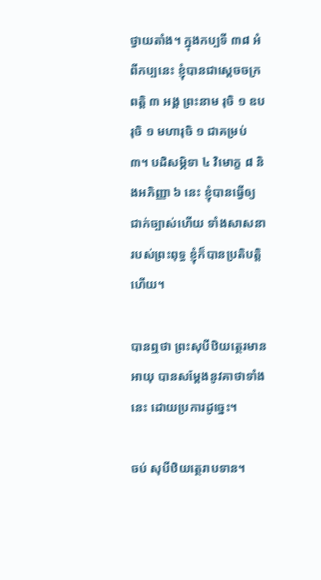ថ្វាយតាំង។ ក្នុងកប្បទី ៣៨ អំពីកប្បនេះ ខ្ញុំបានជាស្តេចចក្រពត្តិ ៣ អង្គ ព្រះនាម រុចិ ១ ឧបរុចិ ១ មហារុចិ ១ ជាគម្រប់ ៣។ បដិសម្ភិទា ៤ វិមោក្ខ ៨ និងអភិញ្ញា ៦ នេះ ខ្ញុំបានធ្វើឲ្យជាក់ច្បាស់ហើយ ទាំងសាសនារបស់ព្រះពុទ្ធ ខ្ញុំក៏បានប្រតិបត្តិហើយ។

បានឮថា ព្រះសុបីឋិយត្ថេរមានអាយុ បានសម្តែងនូវគាថាទាំងនេះ ដោយប្រការដូច្នេះ។

ចប់ សុបីឋិយត្ថេរាបទាន។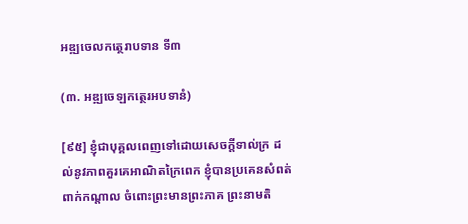អឌ្ឍចេលកត្ថេរាបទាន ទី៣

(៣. អឌ្ឍចេឡកត្ថេរអបទានំ)

[៩៥] ខ្ញុំជាបុគ្គលពេញទៅដោយសេចក្តីទាល់ក្រ ដល់នូវភាពគួរគេអាណិតក្រៃពេក ខ្ញុំបានប្រគេនសំពត់ពាក់កណ្តាល ចំពោះព្រះមានព្រះភាគ ព្រះនាមតិ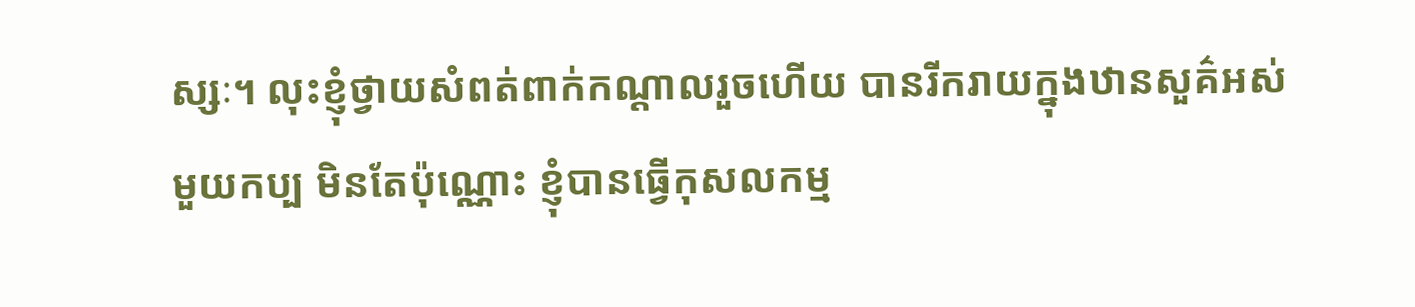ស្សៈ។ លុះខ្ញុំថ្វាយសំពត់ពាក់កណ្តាលរួចហើយ បានរីករាយក្នុងឋានសួគ៌អស់មួយកប្ប មិនតែប៉ុណ្ណោះ ខ្ញុំបានធ្វើកុសលកម្ម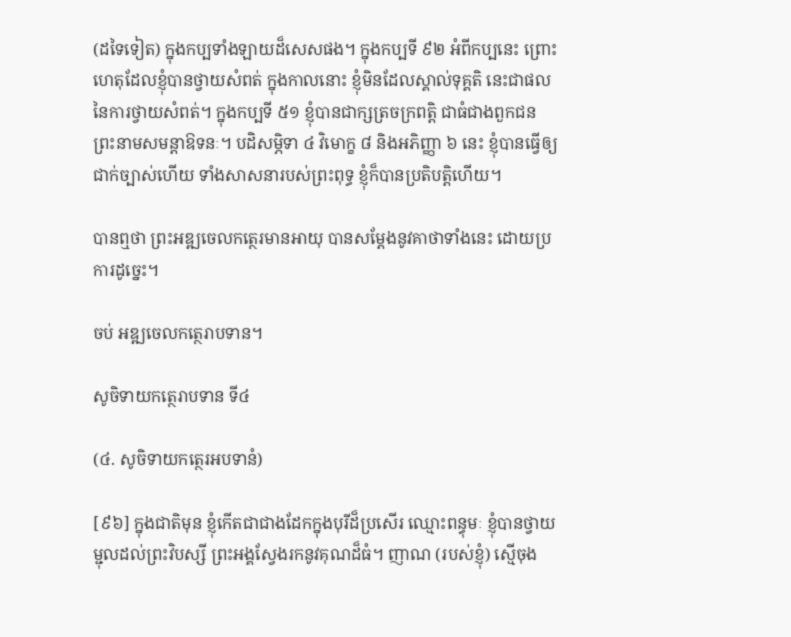(ដទៃទៀត) ក្នុងកប្បទាំងឡាយដ៏សេសផង។ ក្នុងកប្បទី ៩២ អំពីកប្បនេះ ព្រោះហេតុដែលខ្ញុំបានថ្វាយសំពត់ ក្នុងកាលនោះ ខ្ញុំមិនដែលស្គាល់ទុគ្គតិ នេះជាផលនៃការថ្វាយសំពត់។ ក្នុងកប្បទី ៥១ ខ្ញុំបានជាក្សត្រចក្រពត្តិ ជាធំជាងពួកជន ព្រះនាមសមន្តាឱទនៈ។ បដិសម្ភិទា ៤ វិមោក្ខ ៨ និងអភិញ្ញា ៦ នេះ ខ្ញុំបានធ្វើឲ្យជាក់ច្បាស់ហើយ ទាំងសាសនារបស់ព្រះពុទ្ធ ខ្ញុំក៏បានប្រតិបត្តិហើយ។

បានឮថា ព្រះអឌ្ឍចេលកត្ថេរមានអាយុ បានសម្តែងនូវគាថាទាំងនេះ ដោយប្រការដូច្នេះ។

ចប់ អឌ្ឍចេលកត្ថេរាបទាន។

សូចិទាយកត្ថេរាបទាន ទី៤

(៤. សូចិទាយកត្ថេរអបទានំ)

[៩៦] ក្នុងជាតិមុន ខ្ញុំកើតជាជាងដែកក្នុងបុរីដ៏ប្រសើរ ឈ្មោះពន្ធុមៈ ខ្ញុំបានថ្វាយម្ជុលដល់ព្រះវិបស្សី ព្រះអង្គស្វែងរកនូវគុណដ៏ធំ។ ញាណ (របស់ខ្ញុំ) ស្មើចុង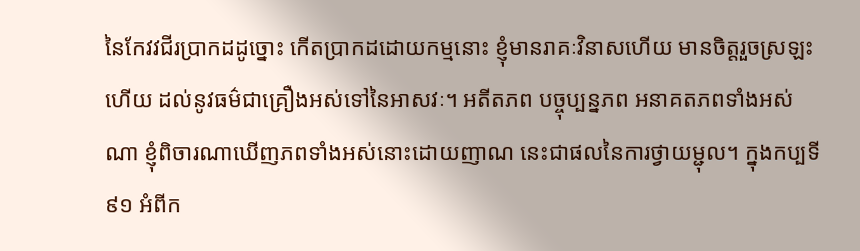នៃកែវវជីរប្រាកដដូច្នោះ កើតប្រាកដដោយកម្មនោះ ខ្ញុំមានរាគៈវិនាសហើយ មានចិត្តរួចស្រឡះហើយ ដល់នូវធម៌ជាគ្រឿងអស់ទៅនៃអាសវៈ។ អតីតភព បច្ចុប្បន្នភព អនាគតភពទាំងអស់ណា ខ្ញុំពិចារណាឃើញភពទាំងអស់នោះដោយញាណ នេះជាផលនៃការថ្វាយម្ជុល។ ក្នុងកប្បទី ៩១ អំពីក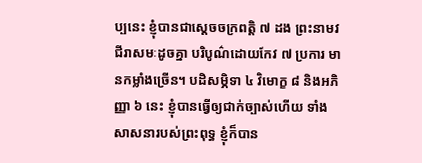ប្បនេះ ខ្ញុំបានជាស្តេចចក្រពត្តិ ៧ ដង ព្រះនាមវជីរាសមៈដូចគ្នា បរិបូណ៌ដោយកែវ ៧ ប្រការ មានកម្លាំងច្រើន។ បដិសម្ភិទា ៤ វិមោក្ខ ៨ និងអភិញ្ញា ៦ នេះ ខ្ញុំបានធ្វើឲ្យជាក់ច្បាស់ហើយ ទាំងសាសនារបស់ព្រះពុទ្ធ ខ្ញុំក៏បាន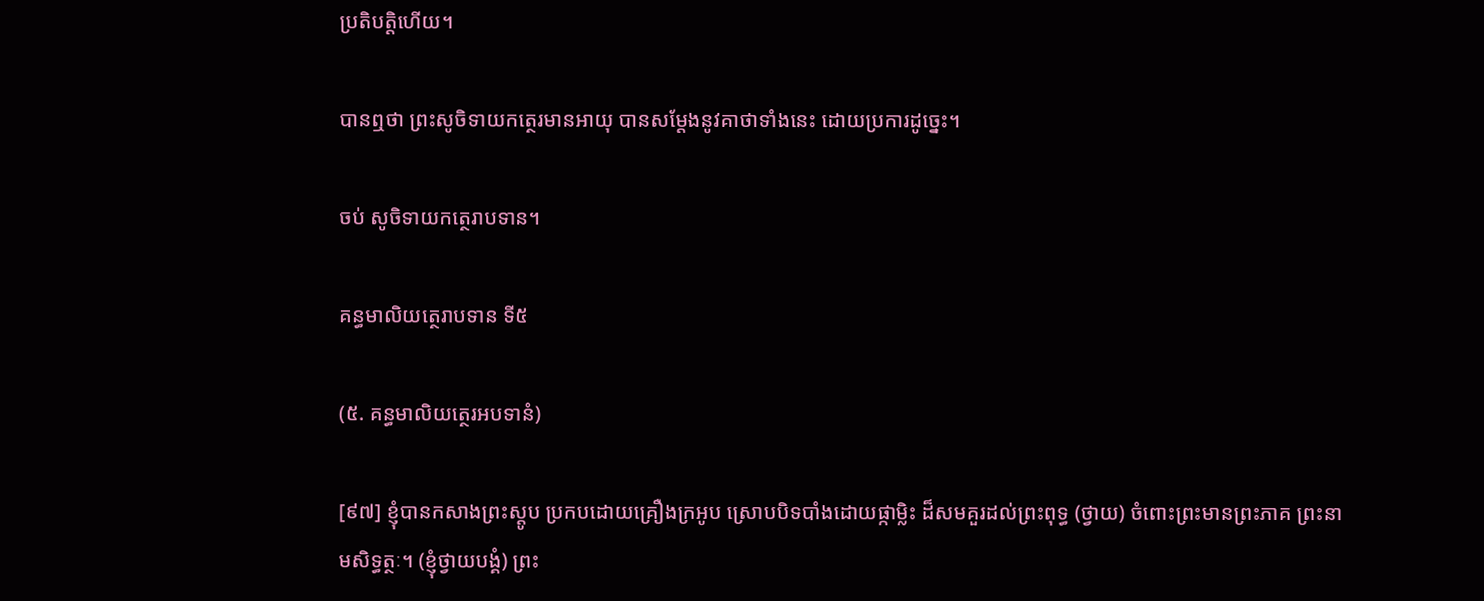ប្រតិបត្តិហើយ។

បានឮថា ព្រះសូចិទាយកត្ថេរមានអាយុ បានសម្តែងនូវគាថាទាំងនេះ ដោយប្រការដូច្នេះ។

ចប់ សូចិទាយកត្ថេរាបទាន។

គន្ធមាលិយត្ថេរាបទាន ទី៥

(៥. គន្ធមាលិយត្ថេរអបទានំ)

[៩៧] ខ្ញុំបានកសាងព្រះស្តូប ប្រកបដោយគ្រឿងក្រអូប ស្រោបបិទបាំងដោយផ្កាម្លិះ ដ៏សមគួរដល់ព្រះពុទ្ធ (ថ្វាយ) ចំពោះព្រះមានព្រះភាគ ព្រះនាមសិទ្ធត្ថៈ។ (ខ្ញុំថ្វាយបង្គំ) ព្រះ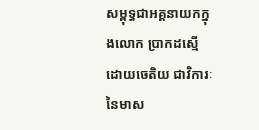សម្ពុទ្ធជាអគ្គនាយកក្នុងលោក ប្រាកដស្មើដោយចេតិយ ជាវិការៈនៃមាស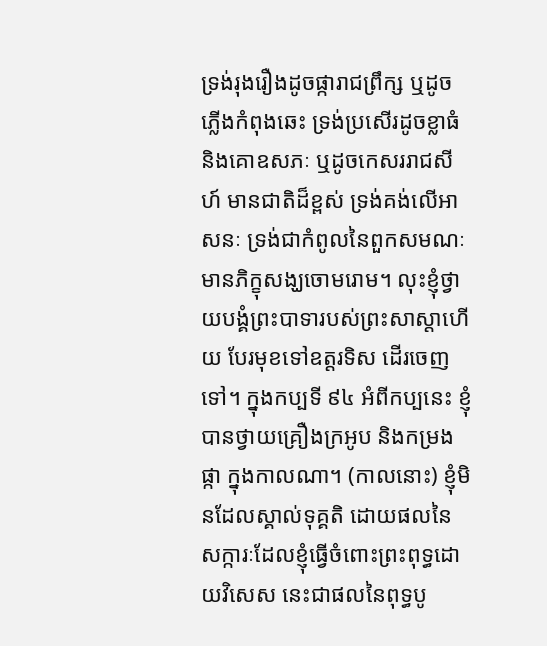ទ្រង់រុងរឿងដូចផ្ការាជព្រឹក្ស ឬដូចភ្លើងកំពុងឆេះ ទ្រង់ប្រសើរដូចខ្លាធំ និងគោឧសភៈ ឬដូចកេសររាជសីហ៍ មានជាតិដ៏ខ្ពស់ ទ្រង់គង់លើអាសនៈ ទ្រង់ជាកំពូលនៃពួកសមណៈ មានភិក្ខុសង្ឃចោមរោម។ លុះខ្ញុំថ្វាយបង្គំព្រះបាទារបស់ព្រះសាស្តាហើយ បែរមុខទៅឧត្តរទិស ដើរចេញទៅ។ ក្នុងកប្បទី ៩៤ អំពីកប្បនេះ ខ្ញុំបានថ្វាយគ្រឿងក្រអូប និងកម្រងផ្កា ក្នុងកាលណា។ (កាលនោះ) ខ្ញុំមិនដែលស្គាល់ទុគ្គតិ ដោយផលនៃសក្ការៈដែលខ្ញុំធ្វើចំពោះព្រះពុទ្ធដោយវិសេស នេះជាផលនៃពុទ្ធបូ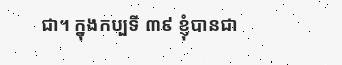ជា។ ក្នុងកប្បទី ៣៩ ខ្ញុំបានជា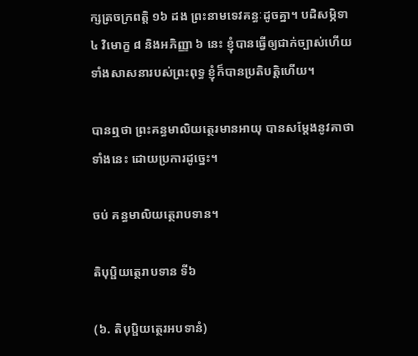ក្សត្រចក្រពត្តិ ១៦ ដង ព្រះនាមទេវគន្ធៈដូចគ្នា។ បដិសម្ភិទា ៤ វិមោក្ខ ៨ និងអភិញ្ញា ៦ នេះ ខ្ញុំបានធ្វើឲ្យជាក់ច្បាស់ហើយ ទាំងសាសនារបស់ព្រះពុទ្ធ ខ្ញុំក៏បានប្រតិបត្តិហើយ។

បានឮថា ព្រះគន្ធមាលិយត្ថេរមានអាយុ បានសម្តែងនូវគាថាទាំងនេះ ដោយប្រការដូច្នេះ។

ចប់ គន្ធមាលិយត្ថេរាបទាន។

តិបុប្ផិយត្ថេរាបទាន ទី៦

(៦. តិបុប្ផិយត្ថេរអបទានំ)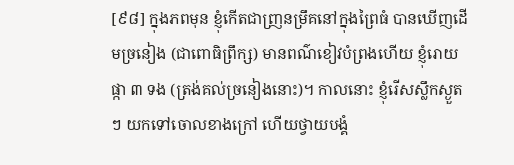[៩៨] ក្នុងភពមុន ខ្ញុំកើតជាញ្រនម្រឹគនៅក្នុងព្រៃធំ បានឃើញដើមច្រនៀង (ជាពោធិព្រឹក្ស) មានពណ៌ខៀវបំព្រងហើយ ខ្ញុំរោយផ្កា ៣ ទង (ត្រង់គល់ច្រនៀងនោះ)។ កាលនោះ ខ្ញុំរើសស្លឹកស្ងួតៗ យកទៅចោលខាងក្រៅ ហើយថ្វាយបង្គំ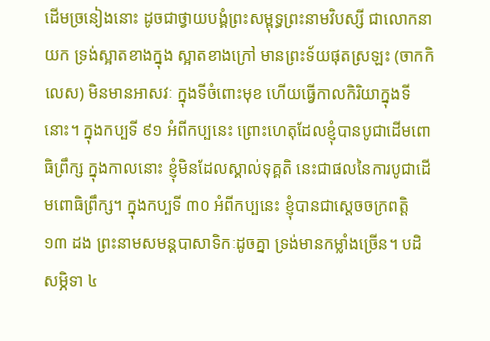ដើមច្រនៀងនោះ ដូចជាថ្វាយបង្គំព្រះសម្ពុទ្ធព្រះនាមវិបស្សី ជាលោកនាយក ទ្រង់ស្អាតខាងក្នុង ស្អាតខាងក្រៅ មានព្រះទ័យផុតស្រឡះ (ចាកកិលេស) មិនមានអាសវៈ ក្នុងទីចំពោះមុខ ហើយធ្វើកាលកិរិយាក្នុងទីនោះ។ ក្នុងកប្បទី ៩១ អំពីកប្បនេះ ព្រោះហេតុដែលខ្ញុំបានបូជាដើមពោធិព្រឹក្ស ក្នុងកាលនោះ ខ្ញុំមិនដែលស្គាល់ទុគ្គតិ នេះជាផលនៃការបូជាដើមពោធិព្រឹក្ស។ ក្នុងកប្បទី ៣០ អំពីកប្បនេះ ខ្ញុំបានជាស្តេចចក្រពត្តិ ១៣ ដង ព្រះនាមសមន្តបាសាទិកៈដូចគ្នា ទ្រង់មានកម្លាំងច្រើន។ បដិសម្ភិទា ៤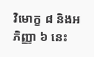វិមោក្ខ ៨ និងអភិញ្ញា ៦ នេះ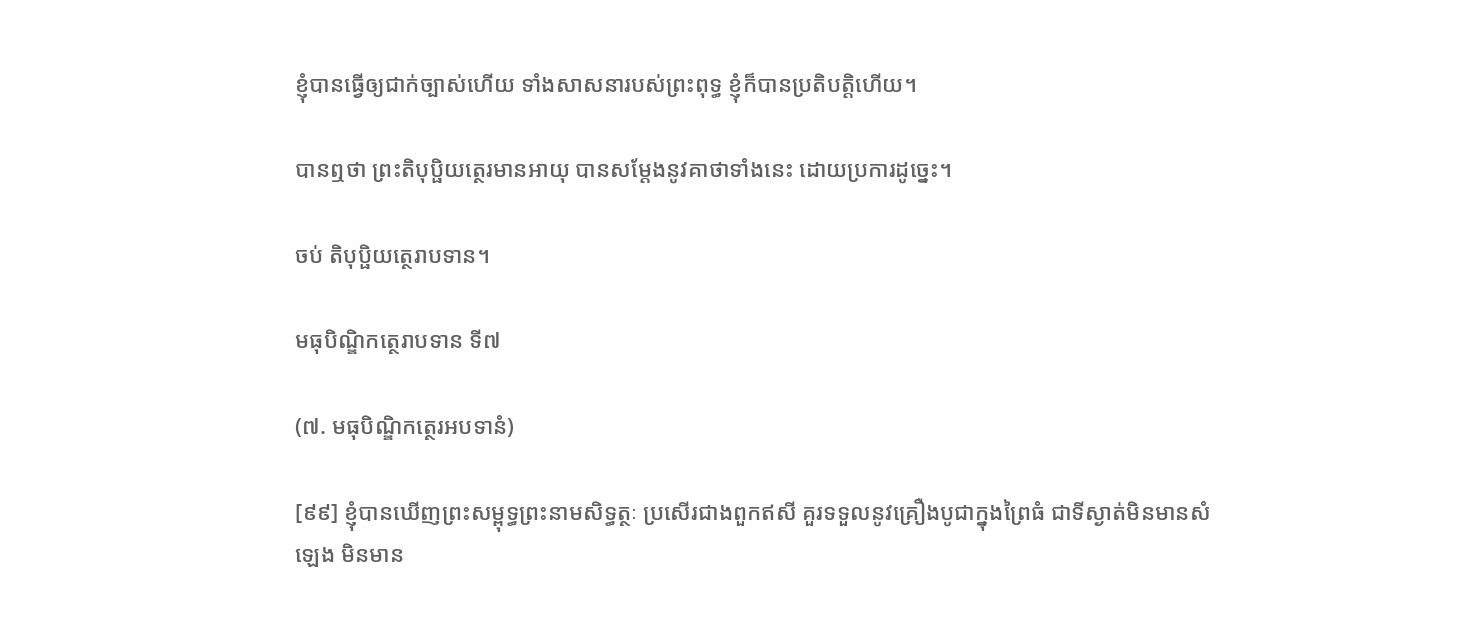ខ្ញុំបានធ្វើឲ្យជាក់ច្បាស់ហើយ ទាំងសាសនារបស់ព្រះពុទ្ធ ខ្ញុំក៏បានប្រតិបត្តិហើយ។

បានឮថា ព្រះតិបុប្ផិយត្ថេរមានអាយុ បានសម្តែងនូវគាថាទាំងនេះ ដោយប្រការដូច្នេះ។

ចប់ តិបុប្ផិយត្ថេរាបទាន។

មធុបិណ្ឌិកត្ថេរាបទាន ទី៧

(៧. មធុបិណ្ឌិកត្ថេរអបទានំ)

[៩៩] ខ្ញុំបានឃើញព្រះសម្ពុទ្ធព្រះនាមសិទ្ធត្ថៈ ប្រសើរជាងពួកឥសី គួរទទួលនូវគ្រឿងបូជាក្នុងព្រៃធំ ជាទីស្ងាត់មិនមានសំឡេង មិនមាន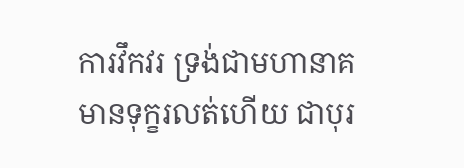ការវឹកវរ ទ្រង់ជាមហានាគ មានទុក្ខរលត់ហើយ ជាបុរ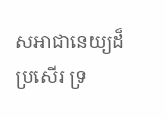សអាជានេយ្យដ៏ប្រសើរ ទ្រ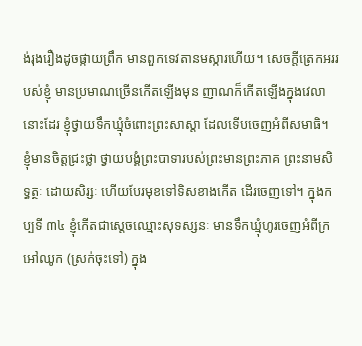ង់រុងរឿងដូចផ្កាយព្រឹក មានពួកទេវតានមស្ការហើយ។ សេចក្តីត្រេកអររបស់ខ្ញុំ មានប្រមាណច្រើនកើតឡើងមុន ញាណក៏កើតឡើងក្នុងវេលានោះដែរ ខ្ញុំថ្វាយទឹកឃ្មុំចំពោះព្រះសាស្តា ដែលទើបចេញអំពីសមាធិ។ ខ្ញុំមានចិត្តជ្រះថ្លា ថ្វាយបង្គំព្រះបាទារបស់ព្រះមានព្រះភាគ ព្រះនាមសិទ្ធត្ថៈ ដោយសិរ្សៈ ហើយបែរមុខទៅទិសខាងកើត ដើរចេញទៅ។ ក្នុងកប្បទី ៣៤ ខ្ញុំកើតជាស្តេចឈ្មោះសុទស្សនៈ មានទឹកឃ្មុំហូរចេញអំពីក្រអៅឈូក (ស្រក់ចុះទៅ) ក្នុង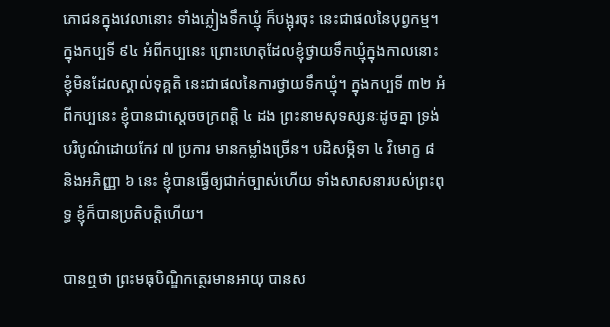ភោជនក្នុងវេលានោះ ទាំងភ្លៀងទឹកឃ្មុំ ក៏បង្អុរចុះ នេះជាផលនៃបុព្វកម្ម។ ក្នុងកប្បទី ៩៤ អំពីកប្បនេះ ព្រោះហេតុដែលខ្ញុំថ្វាយទឹកឃ្មុំក្នុងកាលនោះ ខ្ញុំមិនដែលស្គាល់ទុគ្គតិ នេះជាផលនៃការថ្វាយទឹកឃ្មុំ។ ក្នុងកប្បទី ៣២ អំពីកប្បនេះ ខ្ញុំបានជាស្តេចចក្រពត្តិ ៤ ដង ព្រះនាមសុទស្សនៈដូចគ្នា ទ្រង់បរិបូណ៌ដោយកែវ ៧ ប្រការ មានកម្លាំងច្រើន។ បដិសម្ភិទា ៤ វិមោក្ខ ៨ និងអភិញ្ញា ៦ នេះ ខ្ញុំបានធ្វើឲ្យជាក់ច្បាស់ហើយ ទាំងសាសនារបស់ព្រះពុទ្ធ ខ្ញុំក៏បានប្រតិបត្តិហើយ។

បានឮថា ព្រះមធុបិណ្ឌិកត្ថេរមានអាយុ បានស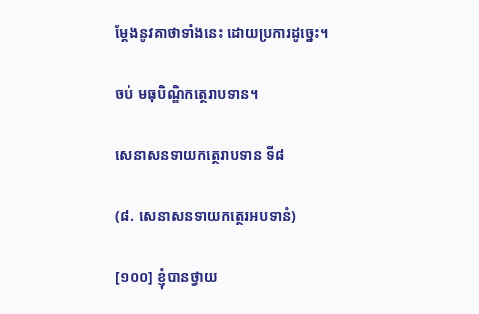ម្តែងនូវគាថាទាំងនេះ ដោយប្រការដូច្នេះ។

ចប់ មធុបិណ្ឌិកត្ថេរាបទាន។

សេនាសនទាយកត្ថេរាបទាន ទី៨

(៨. សេនាសនទាយកត្ថេរអបទានំ)

[១០០] ខ្ញុំបានថ្វាយ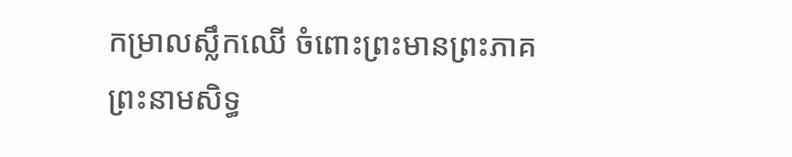កម្រាលស្លឹកឈើ ចំពោះព្រះមានព្រះភាគព្រះនាមសិទ្ធ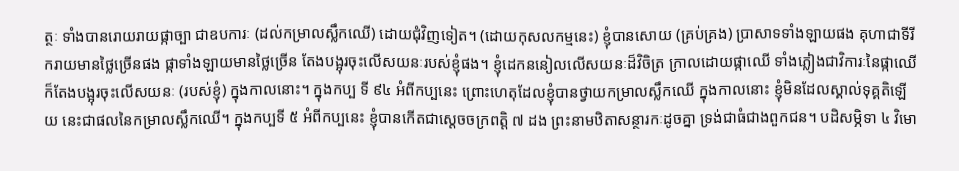ត្ថៈ ទាំងបានរោយរាយផ្កាច្បា ជាឧបការៈ (ដល់កម្រាលស្លឹកឈើ) ដោយជុំវិញទៀត។ (ដោយកុសលកម្មនេះ) ខ្ញុំបានសោយ (គ្រប់គ្រង) ប្រាសាទទាំងឡាយផង គុហាជាទីរីករាយមានថ្លៃច្រើនផង ផ្កាទាំងឡាយមានថ្លៃច្រើន តែងបង្អុរចុះលើសយនៈរបស់ខ្ញុំផង។ ខ្ញុំដេកននៀលលើសយនៈដ៏វិចិត្រ ក្រាលដោយផ្កាឈើ ទាំងភ្លៀងជាវិការៈនៃផ្កាឈើ ក៏តែងបង្អុរចុះលើសយនៈ (របស់ខ្ញុំ) ក្នុងកាលនោះ។ ក្នុងកប្ប ទី ៩៤ អំពីកប្បនេះ ព្រោះហេតុដែលខ្ញុំបានថ្វាយកម្រាលស្លឹកឈើ ក្នុងកាលនោះ ខ្ញុំមិនដែលស្គាល់ទុគ្គតិឡើយ នេះជាផលនៃកម្រាលស្លឹកឈើ។ ក្នុងកប្បទី ៥ អំពីកប្បនេះ ខ្ញុំបានកើតជាស្តេចចក្រពត្តិ ៧ ដង ព្រះនាមឋិតាសន្ថារកៈដូចគ្នា ទ្រង់ជាធំជាងពួកជន។ បដិសម្ភិទា ៤ វិមោ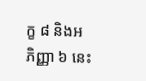ក្ខ ៨ និងអភិញ្ញា ៦ នេះ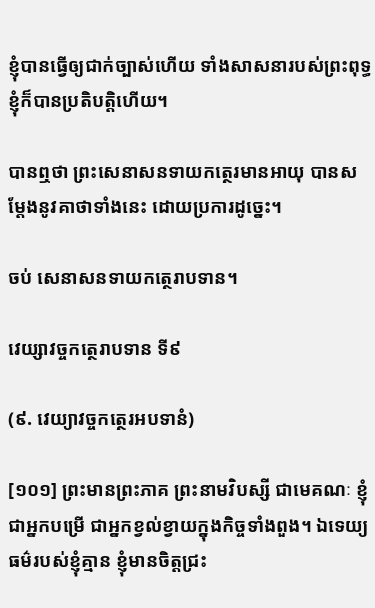ខ្ញុំបានធ្វើឲ្យជាក់ច្បាស់ហើយ ទាំងសាសនារបស់ព្រះពុទ្ធ ខ្ញុំក៏បានប្រតិបត្តិហើយ។

បានឮថា ព្រះសេនាសនទាយកត្ថេរមានអាយុ បានសម្តែងនូវគាថាទាំងនេះ ដោយប្រការដូច្នេះ។

ចប់ សេនាសនទាយកត្ថេរាបទាន។

វេយ្សាវច្ចកត្ថេរាបទាន ទី៩

(៩. វេយ្យាវច្ចកត្ថេរអបទានំ)

[១០១] ព្រះមានព្រះភាគ ព្រះនាមវិបស្សី ជាមេគណៈ ខ្ញុំជាអ្នកបម្រើ ជាអ្នកខ្វល់ខ្វាយក្នុងកិច្ចទាំងពួង។ ឯទេយ្យធម៌របស់ខ្ញុំគ្មាន ខ្ញុំមានចិត្តជ្រះ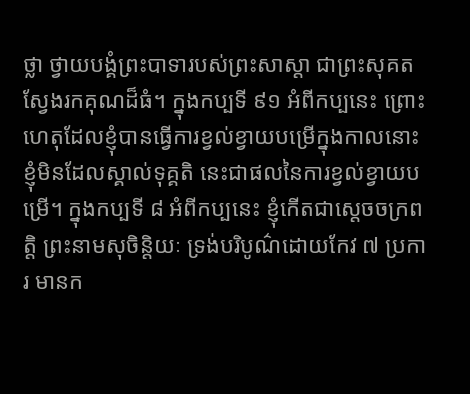ថ្លា ថ្វាយបង្គំព្រះបាទារបស់ព្រះសាស្តា ជាព្រះសុគត ស្វែងរកគុណដ៏ធំ។ ក្នុងកប្បទី ៩១ អំពីកប្បនេះ ព្រោះហេតុដែលខ្ញុំបានធ្វើការខ្វល់ខ្វាយបម្រើក្នុងកាលនោះ ខ្ញុំមិនដែលស្គាល់ទុគ្គតិ នេះជាផលនៃការខ្វល់ខ្វាយបម្រើ។ ក្នុងកប្បទី ៨ អំពីកប្បនេះ ខ្ញុំកើតជាស្តេចចក្រពត្តិ ព្រះនាមសុចិន្តិយៈ ទ្រង់បរិបូណ៌ដោយកែវ ៧ ប្រការ មានក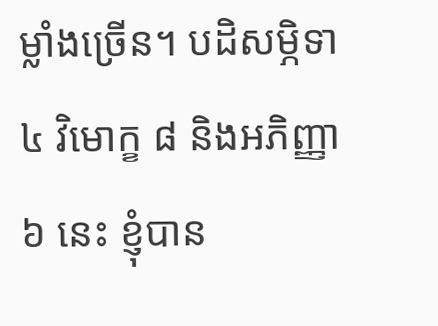ម្លាំងច្រើន។ បដិសម្ភិទា ៤ វិមោក្ខ ៨ និងអភិញ្ញា ៦ នេះ ខ្ញុំបាន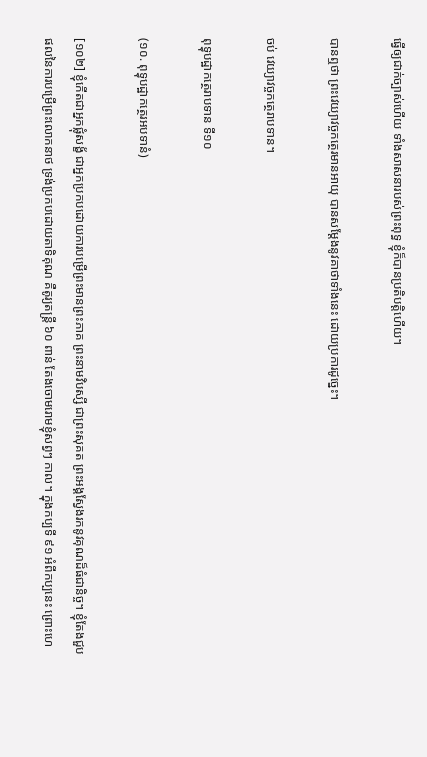ធ្វើឲ្យជាក់ច្បាស់ហើយ ទាំងសាសនារបស់ព្រះពុទ្ធ ខ្ញុំក៏បានប្រតិបត្តិហើយ។

បានឮថា ព្រះវេយ្យាវច្ចកត្ថេរមានអាយុ បានសម្តែងនូវគាថាទាំងនេះ ដោយប្រការដូច្នេះ។

ចប់ វេយ្យាវច្ចកត្ថេរាបទាន។

ពុទ្ធុបដ្ឋាកត្ថេរាបទាន ទី១០

(១០. ពុទ្ធុបដ្ឋាកត្ថេរអបទានំ)

[១០២] ខ្ញុំកើតជាអ្នកផ្លុំសង្ខ័ ជាអ្នកប្រកបដោយការបម្រើព្រះមានព្រះភាគ ព្រះនាមវិបស្សី ជាព្រះសុគត ព្រះអង្គស្វែងរកនូវគុណដ៏ធំជានិច្ច។ ខ្ញុំតែងជួបផលនៃការបម្រើព្រះលោកនាថ ទ្រង់ប្រកបដោយតាទិគុណ គឺតូរ្យតន្ត្រី ៦០ ពាន់ តែងចោមរោមខ្ញុំសព្វៗ កាល។ ក្នុងកប្បទី ៩១ អំពីកប្បនេះ ព្រោះហេ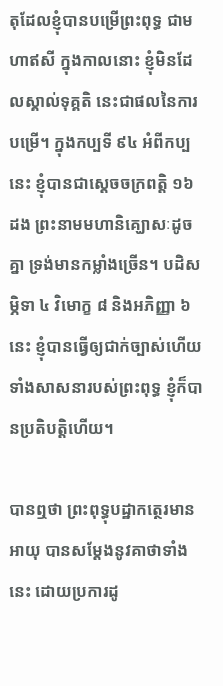តុដែលខ្ញុំបានបម្រើព្រះពុទ្ធ ជាមហាឥសី ក្នុងកាលនោះ ខ្ញុំមិនដែលស្គាល់ទុគ្គតិ នេះជាផលនៃការបម្រើ។ ក្នុងកប្បទី ៩៤ អំពីកប្បនេះ ខ្ញុំបានជាស្តេចចក្រពត្តិ ១៦ ដង ព្រះនាមមហានិគ្ឃោសៈដូចគ្នា ទ្រង់មានកម្លាំងច្រើន។ បដិសម្ភិទា ៤ វិមោក្ខ ៨ និងអភិញ្ញា ៦ នេះ ខ្ញុំបានធ្វើឲ្យជាក់ច្បាស់ហើយ ទាំងសាសនារបស់ព្រះពុទ្ធ ខ្ញុំក៏បានប្រតិបត្តិហើយ។

បានឮថា ព្រះពុទ្ធុបដ្ឋាកត្ថេរមានអាយុ បានសម្តែងនូវគាថាទាំងនេះ ដោយប្រការដូ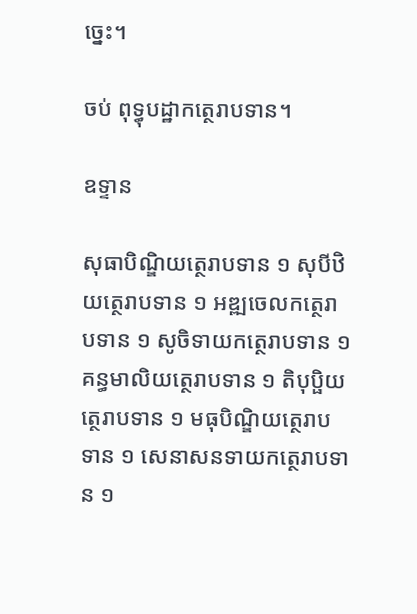ច្នេះ។

ចប់ ពុទ្ធុបដ្ឋាកត្ថេរាបទាន។

ឧទ្ទាន

សុធាបិណ្ឌិយត្ថេរាបទាន ១ សុបីឋិយត្ថេរាបទាន ១ អឌ្ឍចេលកត្ថេរាបទាន ១ សូចិទាយកត្ថេរាបទាន ១ គន្ធមាលិយត្ថេរាបទាន ១ តិបុប្ផិយត្ថេរាបទាន ១ មធុបិណ្ឌិយត្ថេរាបទាន ១ សេនាសនទាយកត្ថេរាបទាន ១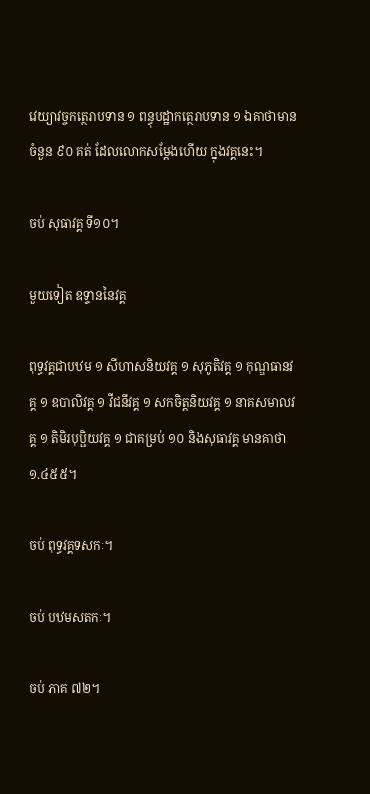វេយ្យាវច្ចកត្ថេរាបទាន ១ ពន្ធុបដ្ឋាកត្ថេរាបទាន ១ ឯគាថាមានចំនួន ៩០ គត់ ដែលលោកសម្តែងហើយ ក្នុងវគ្គនេះ។

ចប់ សុធាវគ្គ ទី១០។

មួយទៀត ឧទ្ទាននៃវគ្គ

ពុទ្ធវគ្គជាបឋម ១ សីហាសនិយវគ្គ ១ សុភូតិវគ្គ ១ កុណ្ឌធានវគ្គ ១ ឧបាលិវគ្គ ១ វីជនីវគ្គ ១ សកចិត្តនិយវគ្គ ១ នាគសមាលវគ្គ ១ តិមិរបុប្ផិយវគ្គ ១ ជាគម្រប់ ១០ និងសុធាវគ្គ មានគាថា ១.៤៥៥។

ចប់ ពុទ្ធវគ្គទសកៈ។

ចប់ បឋមសតកៈ។

ចប់ ភាគ ៧២។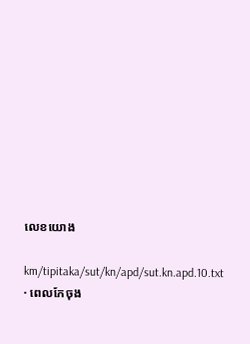លេខយោង

km/tipitaka/sut/kn/apd/sut.kn.apd.10.txt · ពេលកែចុង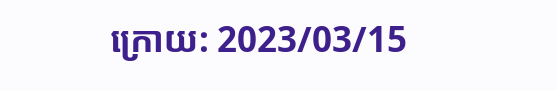ក្រោយ: 2023/03/15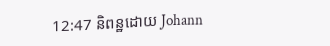12:47 និពន្ឋដោយ Johann